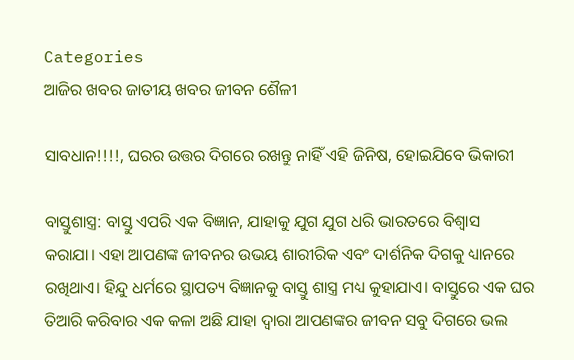Categories
ଆଜିର ଖବର ଜାତୀୟ ଖବର ଜୀବନ ଶୈଳୀ

ସାବଧାନ!!!!, ଘରର ଉତ୍ତର ଦିଗରେ ରଖନ୍ତୁ ନାହିଁ ଏହି ଜିନିଷ, ହୋଇଯିବେ ଭିକାରୀ

ବାସ୍ତୁଶାସ୍ତ୍ର: ବାସ୍ତୁ ଏପରି ଏକ ବିଜ୍ଞାନ, ଯାହାକୁ ଯୁଗ ଯୁଗ ଧରି ଭାରତରେ ବିଶ୍ୱାସ କରାଯା। ଏହା ଆପଣଙ୍କ ଜୀବନର ଉଭୟ ଶାରୀରିକ ଏବଂ ଦାର୍ଶନିକ ଦିଗକୁ ଧ୍ୟାନରେ ରଖିଥାଏ। ହିନ୍ଦୁ ଧର୍ମରେ ସ୍ଥାପତ୍ୟ ବିଜ୍ଞାନକୁ ବାସ୍ତୁ ଶାସ୍ତ୍ର ମଧ୍ୟ କୁହାଯାଏ। ବାସ୍ତୁରେ ଏକ ଘର ତିଆରି କରିବାର ଏକ କଳା ଅଛି ଯାହା ଦ୍ଵାରା ଆପଣଙ୍କର ଜୀବନ ସବୁ ଦିଗରେ ଭଲ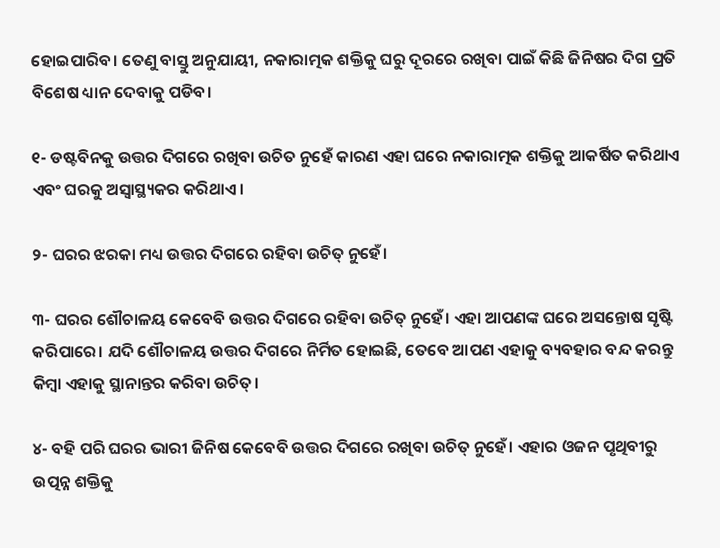ହୋଇପାରିବ। ତେଣୁ ବାସ୍ତୁ ଅନୁଯାୟୀ, ନକାରାତ୍ମକ ଶକ୍ତିକୁ ଘରୁ ଦୂରରେ ରଖିବା ପାଇଁ କିଛି ଜିନିଷର ଦିଗ ପ୍ରତି ବିଶେଷ ଧ୍ୟାନ ଦେବାକୁ ପଡିବ।

୧- ଡଷ୍ଟବିନକୁ ଉତ୍ତର ଦିଗରେ ରଖିବା ଉଚିତ ନୁହେଁ କାରଣ ଏହା ଘରେ ନକାରାତ୍ମକ ଶକ୍ତିକୁ ଆକର୍ଷିତ କରିଥାଏ ଏବଂ ଘରକୁ ଅସ୍ୱାସ୍ଥ୍ୟକର କରିଥାଏ।

୨- ଘରର ଝରକା ମଧ୍ୟ ଉତ୍ତର ଦିଗରେ ରହିବା ଉଚିତ୍ ନୁହେଁ।

୩- ଘରର ଶୌଚାଳୟ କେବେବି ଉତ୍ତର ଦିଗରେ ରହିବା ଉଚିତ୍ ନୁହେଁ। ଏହା ଆପଣଙ୍କ ଘରେ ଅସନ୍ତୋଷ ସୃଷ୍ଟି କରିପାରେ। ଯଦି ଶୌଚାଳୟ ଉତ୍ତର ଦିଗରେ ନିର୍ମିତ ହୋଇଛି, ତେବେ ଆପଣ ଏହାକୁ ବ୍ୟବହାର ବନ୍ଦ କରନ୍ତୁ କିମ୍ବା ଏହାକୁ ସ୍ଥାନାନ୍ତର କରିବା ଉଚିତ୍।

୪- ବହି ପରି ଘରର ଭାରୀ ଜିନିଷ କେବେବି ଉତ୍ତର ଦିଗରେ ରଖିବା ଉଚିତ୍ ନୁହେଁ। ଏହାର ଓଜନ ପୃଥିବୀରୁ ଉତ୍ପନ୍ନ ଶକ୍ତିକୁ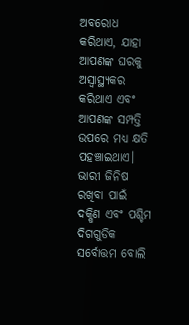ଅବରୋଧ କରିଥାଏ, ଯାହା ଆପଣଙ୍କ ଘରକୁ ଅସ୍ୱାସ୍ଥ୍ୟକର କରିଥାଏ ଏବଂ ଆପଣଙ୍କ ସମ୍ପତ୍ତି ଉପରେ ମଧ୍ୟ କ୍ଷତି ପହଞ୍ଚାଇଥାଏ। ଭାରୀ ଜିନିଷ ରଖିବା ପାଇଁ ଦକ୍ଷିଣ ଏବଂ ପଶ୍ଚିମ ଦିଗଗୁଡିକ ସର୍ବୋତ୍ତମ ବୋଲି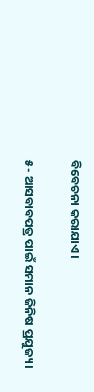ବିବେଚନା କରାଯାଏ।

୫- ଆସବାବପତ୍ର ପାଇଁ ସମାନ ଜିନିଷ ପ୍ରଯୁଜ୍ୟ।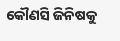କୌଣସି ଜିନିଷକୁ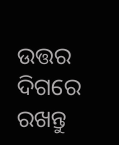ଉତ୍ତର ଦିଗରେ ରଖନ୍ତୁ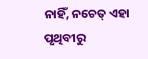ନାହିଁ, ନଚେତ୍ ଏହା ପୃଥିବୀରୁ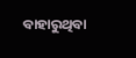ବାହାରୁଥିବା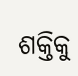ଶକ୍ତିକୁ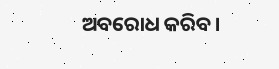ଅବରୋଧ କରିବ।